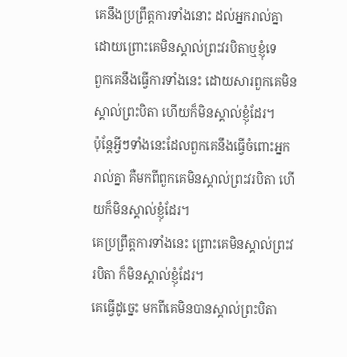គេនឹងប្រព្រឹត្តការទាំងនោះ ដល់អ្នករាល់គ្នា ដោយព្រោះគេមិនស្គាល់ព្រះវរបិតាឬខ្ញុំទេ
ពួកគេនឹងធ្វើការទាំងនេះ ដោយសារពួកគេមិនស្គាល់ព្រះបិតា ហើយក៏មិនស្គាល់ខ្ញុំដែរ។
ប៉ុន្ដែអ្វីៗទាំងនេះដែលពួកគេនឹងធ្វើចំពោះអ្នករាល់គ្នា គឺមកពីពួកគេមិនស្គាល់ព្រះវរបិតា ហើយក៏មិនស្គាល់ខ្ញុំដែរ។
គេប្រព្រឹត្តការទាំងនេះ ព្រោះគេមិនស្គាល់ព្រះវរបិតា ក៏មិនស្គាល់ខ្ញុំដែរ។
គេធ្វើដូច្នេះ មកពីគេមិនបានស្គាល់ព្រះបិតា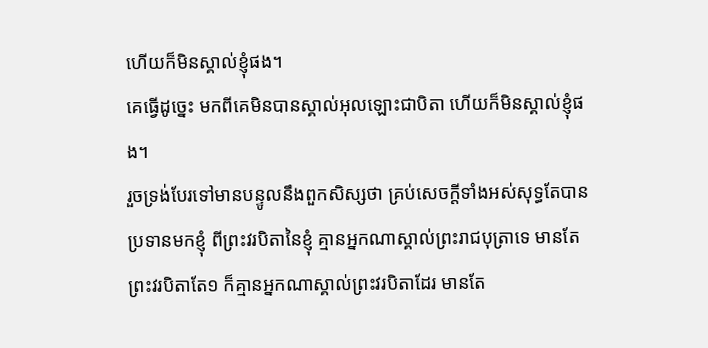ហើយក៏មិនស្គាល់ខ្ញុំផង។
គេធ្វើដូច្នេះ មកពីគេមិនបានស្គាល់អុលឡោះជាបិតា ហើយក៏មិនស្គាល់ខ្ញុំផង។
រួចទ្រង់បែរទៅមានបន្ទូលនឹងពួកសិស្សថា គ្រប់សេចក្ដីទាំងអស់សុទ្ធតែបានប្រទានមកខ្ញុំ ពីព្រះវរបិតានៃខ្ញុំ គ្មានអ្នកណាស្គាល់ព្រះរាជបុត្រាទេ មានតែព្រះវរបិតាតែ១ ក៏គ្មានអ្នកណាស្គាល់ព្រះវរបិតាដែរ មានតែ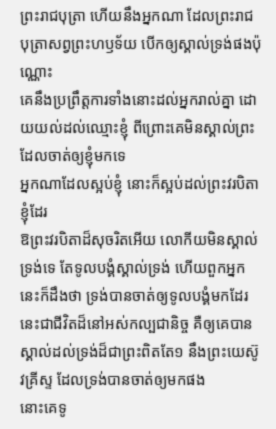ព្រះរាជបុត្រា ហើយនឹងអ្នកណា ដែលព្រះរាជបុត្រាសព្វព្រះហឫទ័យ បើកឲ្យស្គាល់ទ្រង់ផងប៉ុណ្ណោះ
គេនឹងប្រព្រឹត្តការទាំងនោះដល់អ្នករាល់គ្នា ដោយយល់ដល់ឈ្មោះខ្ញុំ ពីព្រោះគេមិនស្គាល់ព្រះដែលចាត់ឲ្យខ្ញុំមកទេ
អ្នកណាដែលស្អប់ខ្ញុំ នោះក៏ស្អប់ដល់ព្រះវរបិតាខ្ញុំដែរ
ឱព្រះវរបិតាដ៏សុចរិតអើយ លោកីយមិនស្គាល់ទ្រង់ទេ តែទូលបង្គំស្គាល់ទ្រង់ ហើយពួកអ្នកនេះក៏ដឹងថា ទ្រង់បានចាត់ឲ្យទូលបង្គំមកដែរ
នេះជាជីវិតដ៏នៅអស់កល្បជានិច្ច គឺឲ្យគេបានស្គាល់ដល់ទ្រង់ដ៏ជាព្រះពិតតែ១ នឹងព្រះយេស៊ូវគ្រីស្ទ ដែលទ្រង់បានចាត់ឲ្យមកផង
នោះគេទូ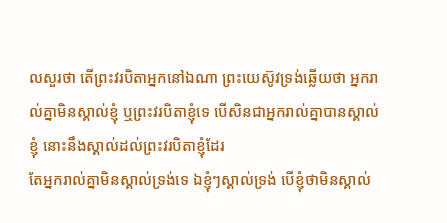លសួរថា តើព្រះវរបិតាអ្នកនៅឯណា ព្រះយេស៊ូវទ្រង់ឆ្លើយថា អ្នករាល់គ្នាមិនស្គាល់ខ្ញុំ ឬព្រះវរបិតាខ្ញុំទេ បើសិនជាអ្នករាល់គ្នាបានស្គាល់ខ្ញុំ នោះនឹងស្គាល់ដល់ព្រះវរបិតាខ្ញុំដែរ
តែអ្នករាល់គ្នាមិនស្គាល់ទ្រង់ទេ ឯខ្ញុំៗស្គាល់ទ្រង់ បើខ្ញុំថាមិនស្គាល់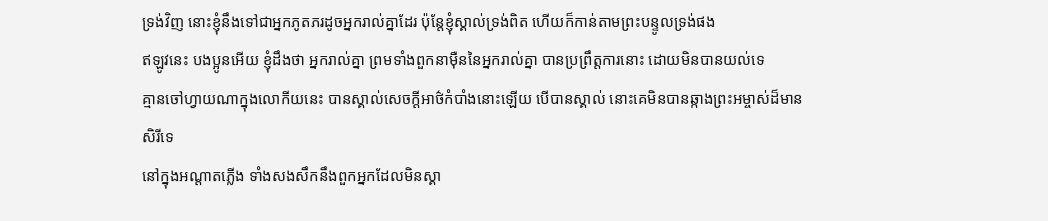ទ្រង់វិញ នោះខ្ញុំនឹងទៅជាអ្នកភូតភរដូចអ្នករាល់គ្នាដែរ ប៉ុន្តែខ្ញុំស្គាល់ទ្រង់ពិត ហើយក៏កាន់តាមព្រះបន្ទូលទ្រង់ផង
ឥឡូវនេះ បងប្អូនអើយ ខ្ញុំដឹងថា អ្នករាល់គ្នា ព្រមទាំងពួកនាម៉ឺននៃអ្នករាល់គ្នា បានប្រព្រឹត្តការនោះ ដោយមិនបានយល់ទេ
គ្មានចៅហ្វាយណាក្នុងលោកីយនេះ បានស្គាល់សេចក្ដីអាថ៌កំបាំងនោះឡើយ បើបានស្គាល់ នោះគេមិនបានឆ្កាងព្រះអម្ចាស់ដ៏មានសិរីទេ
នៅក្នុងអណ្តាតភ្លើង ទាំងសងសឹកនឹងពួកអ្នកដែលមិនស្គា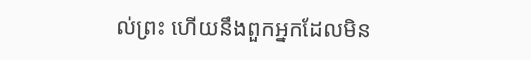ល់ព្រះ ហើយនឹងពួកអ្នកដែលមិន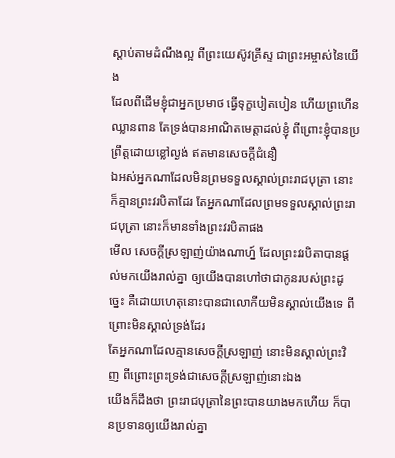ស្តាប់តាមដំណឹងល្អ ពីព្រះយេស៊ូវគ្រីស្ទ ជាព្រះអម្ចាស់នៃយើង
ដែលពីដើមខ្ញុំជាអ្នកប្រមាថ ធ្វើទុក្ខបៀតបៀន ហើយព្រហើនឈ្លានពាន តែទ្រង់បានអាណិតមេត្តាដល់ខ្ញុំ ពីព្រោះខ្ញុំបានប្រព្រឹត្តដោយខ្លៅល្ងង់ ឥតមានសេចក្ដីជំនឿ
ឯអស់អ្នកណាដែលមិនព្រមទទួលស្គាល់ព្រះរាជបុត្រា នោះក៏គ្មានព្រះវរបិតាដែរ តែអ្នកណាដែលព្រមទទួលស្គាល់ព្រះរាជបុត្រា នោះក៏មានទាំងព្រះវរបិតាផង
មើល សេចក្ដីស្រឡាញ់យ៉ាងណាហ្ន៍ ដែលព្រះវរបិតាបានផ្តល់មកយើងរាល់គ្នា ឲ្យយើងបានហៅថាជាកូនរបស់ព្រះដូច្នេះ គឺដោយហេតុនោះបានជាលោកីយមិនស្គាល់យើងទេ ពីព្រោះមិនស្គាល់ទ្រង់ដែរ
តែអ្នកណាដែលគ្មានសេចក្ដីស្រឡាញ់ នោះមិនស្គាល់ព្រះវិញ ពីព្រោះព្រះទ្រង់ជាសេចក្ដីស្រឡាញ់នោះឯង
យើងក៏ដឹងថា ព្រះរាជបុត្រានៃព្រះបានយាងមកហើយ ក៏បានប្រទានឲ្យយើងរាល់គ្នា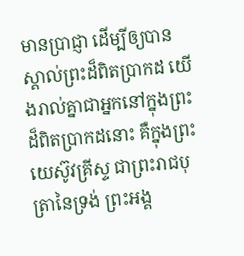មានប្រាជ្ញា ដើម្បីឲ្យបានស្គាល់ព្រះដ៏ពិតប្រាកដ យើងរាល់គ្នាជាអ្នកនៅក្នុងព្រះដ៏ពិតប្រាកដនោះ គឺក្នុងព្រះយេស៊ូវគ្រីស្ទ ជាព្រះរាជបុត្រានៃទ្រង់ ព្រះអង្គ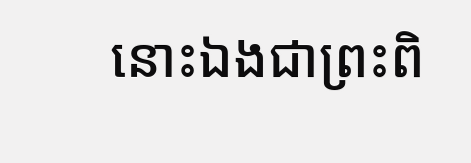នោះឯងជាព្រះពិ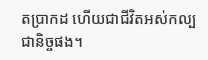តប្រាកដ ហើយជាជីវិតអស់កល្បជានិច្ចផង។